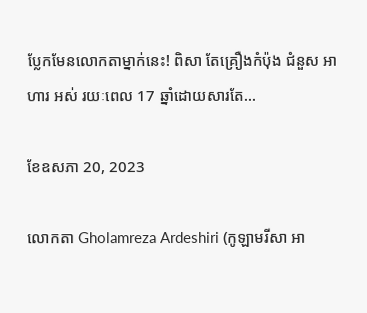ប្លែកមែនលោកតាម្នាក់នេះ! ពិសា តែគ្រឿងកំប៉ុង ជំនួស អាហារ អស់ រយៈពេល 17 ឆ្នាំដោយសារតែ…

ខែឧសភា 20, 2023

លោកតា Gholamreza Ardeshiri (កូឡាមរីសា អា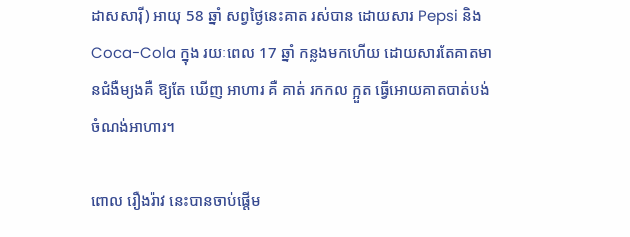ដាសសារ៉ី) អាយុ 58 ឆ្នាំ សព្វថ្ងៃនេះគាត រស់បាន ដោយសារ Pepsi និង Coca-Cola ក្នុង រយៈពេល 17 ឆ្នាំ កន្លងមកហើយ ដោយសារតែគាតមានជំងឺម្យងគឺ ឱ្យតែ ឃើញ អាហារ គឺ គាត់ រកកល ក្អួត ធ្វើអោយគាតបាត់បង់ចំណង់អាហារ។

ពោល រឿងរ៉ាវ នេះបានចាប់ផ្ដើម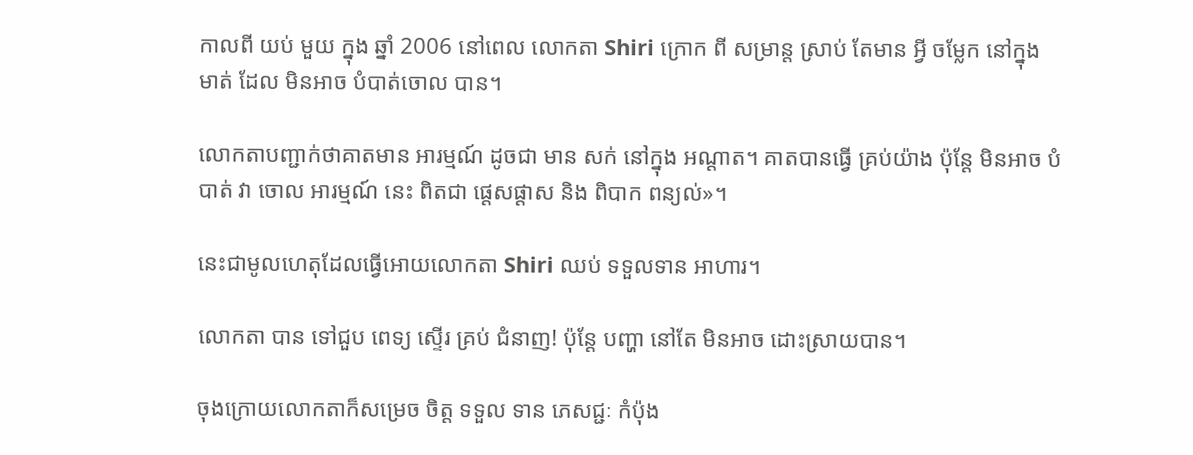កាលពី យប់ មួយ ក្នុង ឆ្នាំ 2006 នៅពេល លោកតា Shiri ក្រោក ពី សម្រាន្ត ស្រាប់ តែមាន អ្វី ចម្លែក នៅក្នុង មាត់ ដែល មិនអាច បំបាត់ចោល បាន។

លោកតាបញ្ជាក់ថាគាតមាន អារម្មណ៍ ដូចជា មាន សក់ នៅក្នុង អណ្ដាត។ គាតបានធ្វើ គ្រប់យ៉ាង ប៉ុន្តែ មិនអាច បំបាត់ វា ចោល អារម្មណ៍ នេះ ពិតជា ផ្ដេសផ្ដាស និង ពិបាក ពន្យល់»។

នេះជាមូលហេតុដែលធ្វើអោយលោកតា Shiri ឈប់ ទទួលទាន អាហារ។

លោកតា បាន ទៅជួប ពេទ្យ ស្ទើរ គ្រប់ ជំនាញ! ប៉ុន្តែ បញ្ហា នៅតែ មិនអាច ដោះស្រាយបាន។

ចុងក្រោយលោកតាក៏សម្រេច ចិត្ត ទទួល ទាន ភេសជ្ជៈ កំប៉ុង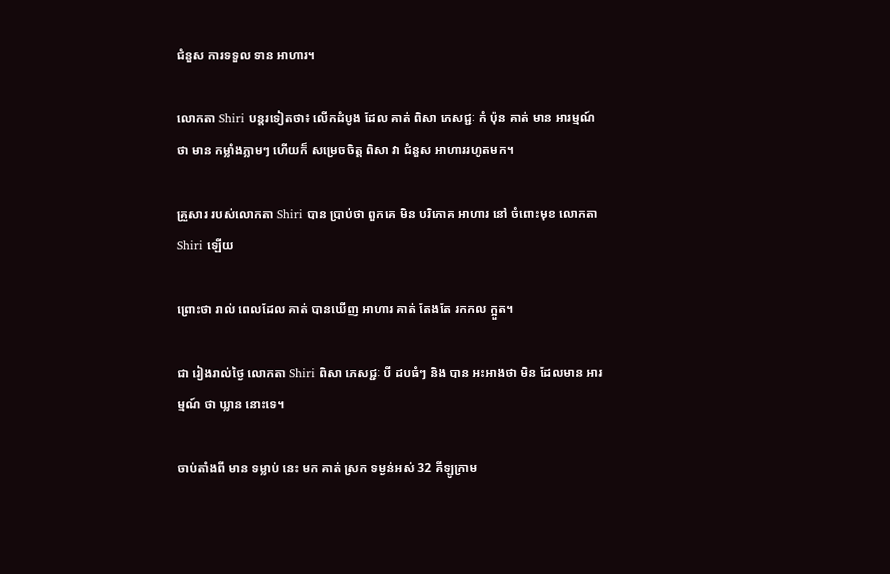ជំនួស ការទទួល ទាន អាហារ។

លោកតា Shiri បន្តរទៀតថា៖ លើកដំបូង ដែល គាត់ ពិសា ភេសជ្ជៈ កំ ប៉ុន គាត់ មាន អារម្មណ៍ ថា មាន កម្លាំងភ្លាមៗ ហើយក៏ សម្រេចចិត្ត ពិសា វា ជំនួស អាហាររហូតមក។

គ្រួសារ របស់លោកតា Shiri បាន ប្រាប់ថា ពួកគេ មិន បរិភោគ អាហារ នៅ ចំពោះមុខ លោកតា Shiri ឡើយ

ព្រោះថា រាល់ ពេលដែល គាត់ បានឃើញ អាហារ គាត់ តែងតែ រកកល ក្អួត។

ជា រៀងរាល់ថ្ងៃ លោកតា Shiri ពិសា ភេសជ្ជៈ បី ដបធំៗ និង បាន អះអាងថា មិន ដែលមាន អារម្មណ៍ ថា ឃ្លាន នោះទេ។

ចាប់តាំងពី មាន ទម្លាប់ នេះ មក គាត់ ស្រក ទម្ងន់អស់ 32 គីឡូក្រាម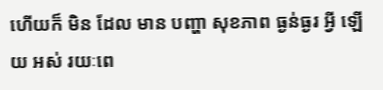ហើយក៏ មិន ដែល មាន បញ្ហា សុខភាព ធ្ងន់ធ្ងរ អ្វី ឡើយ អស់ រយៈពេ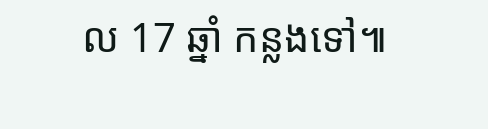ល 17 ឆ្នាំ កន្លងទៅ៕